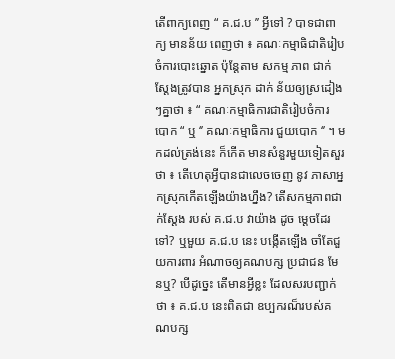តើពាក្យពេញ “ គ.ជ.ប ’’ អ្វីទៅ ? បាទជាពាក្យ មានន័យ ពេញថា ៖ គណៈកម្មាធិជាតិរៀប ចំការបោះឆ្នោត ប៉ុន្តែតាម សកម្ម ភាព ជាក់ស្ដែងត្រូវបាន អ្នកស្រុក ដាក់ ន័យឲ្យស្រដៀងៗគ្នាថា ៖ “ គណៈកម្មាធិការជាតិរៀបចំការ បោក “ ឬ ‘’ គណៈកម្មាធិការ ជួយបោក ‘’ ។ មកដល់ត្រង់នេះ ក៏កើត មានសំនួរមួយទៀតសួរថា ៖ តើហេតុអ្វីបានជាលេចចេញ នូវ ភាសាអ្នកស្រុកកើតឡើងយ៉ាងហ្នឹង? តើសកម្មភាពជាក់ស្ដែង របស់ គ.ជ.ប វាយ៉ាង ដូច ម្ដេចដែរទៅ? ឬមួយ គ.ជ.ប នេះ បង្កើតឡើង ចាំតែជួយការពារ អំណាចឲ្យគណបក្ស ប្រជាជន មែនឬ? បើដូច្នេះ តើមានអ្វីខ្លះ ដែលសរបញ្ជាក់ថា ៖ គ.ជ.ប នេះពិតជា ឧប្បករណ៏របស់គណបក្ស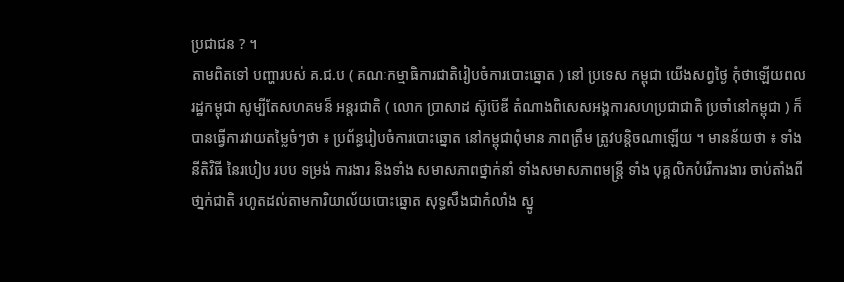ប្រជាជន ? ។
តាមពិតទៅ បញ្ហារបស់ គ.ជ.ប ( គណៈកម្មាធិការជាតិរៀបចំការបោះឆ្នោត ) នៅ ប្រទេស កម្ពុជា យើងសព្វថ្ងៃ កុំថាឡើយពលរដ្ឋកម្ពុជា សូម្បីតែសហគមន៏ អន្តរជាតិ ( លោក ប្រាសាដ ស៊ូប៊េឌី តំណាងពិសេសអង្គការសហប្រជាជាតិ ប្រចាំនៅកម្ពុជា ) ក៏បានធ្វើការវាយតម្លៃចំៗថា ៖ ប្រព័ន្ធរៀបចំការបោះឆ្នោត នៅកម្ពុជាពុំមាន ភាពត្រឹម ត្រូវបន្តិចណាឡើយ ។ មានន័យថា ៖ ទាំង នីតិវិធី នៃរបៀប របប ទម្រង់ ការងារ និងទាំង សមាសភាពថ្នាក់នាំ ទាំងសមាសភាពមន្ត្រី ទាំង បុគ្គលិកបំរើការងារ ចាប់តាំងពីថា្នក់ជាតិ រហូតដល់តាមការិយាល័យបោះឆ្នោត សុទ្ធសឹងជាកំលាំង ស្នូ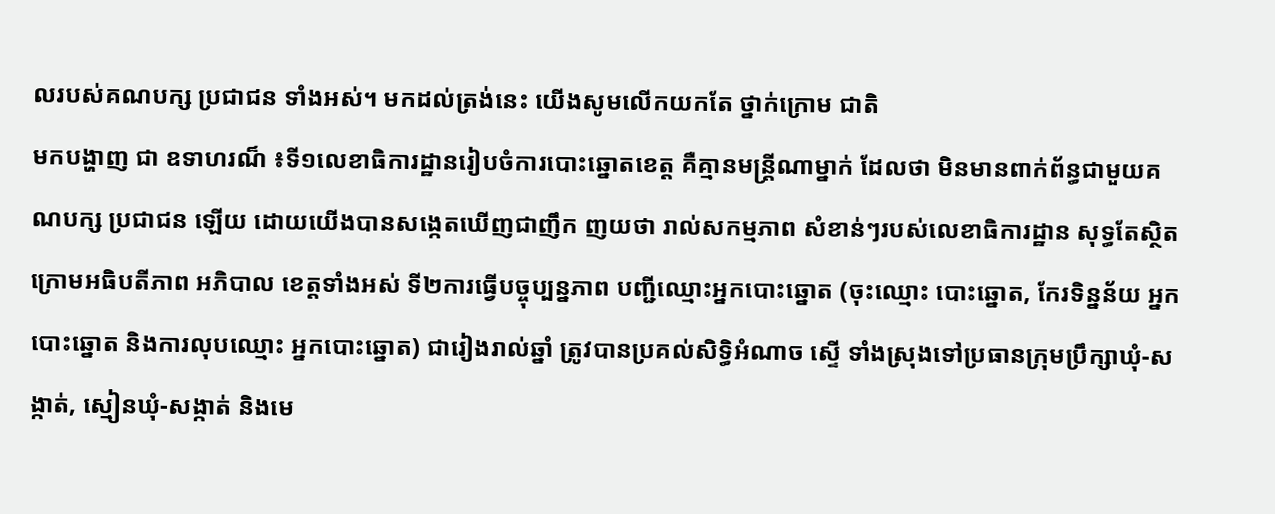លរបស់គណបក្ស ប្រជាជន ទាំងអស់។ មកដល់ត្រង់នេះ យើងសូមលើកយកតែ ថ្នាក់ក្រោម ជាតិ
មកបង្ហាញ ជា ឧទាហរណ៏ ៖ទី១លេខាធិការដ្ឋានរៀបចំការបោះឆ្នោតខេត្ត គឺគ្មានមន្រ្តីណាម្នាក់ ដែលថា មិនមានពាក់ព័ន្ធជាមួយគណបក្ស ប្រជាជន ឡើយ ដោយយើងបានសង្កេតឃើញជាញឹក ញយថា រាល់សកម្មភាព សំខាន់ៗរបស់លេខាធិការដ្ឋាន សុទ្ធតែស្ថិតក្រោមអធិបតីភាព អភិបាល ខេត្តទាំងអស់ ទី២ការធ្វើបច្ចុប្បន្នភាព បញ្ជីឈ្មោះអ្នកបោះឆ្នោត (ចុះឈ្មោះ បោះឆ្នោត, កែរទិន្នន័យ អ្នកបោះឆ្នោត និងការលុបឈ្មោះ អ្នកបោះឆ្នោត) ជារៀងរាល់ឆ្នាំ ត្រូវបានប្រគល់សិទ្ធិអំណាច ស្ទើ ទាំងស្រុងទៅប្រធានក្រុមប្រឹក្សាឃុំ-សង្កាត់, ស្មៀនឃុំ-សង្កាត់ និងមេ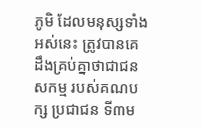ភូមិ ដែលមនុស្សទាំងអស់នេះ ត្រូវបានគេដឹងគ្រប់គ្នាថាជាជនសកម្ម របស់គណបក្ស ប្រជាជន ទី៣ម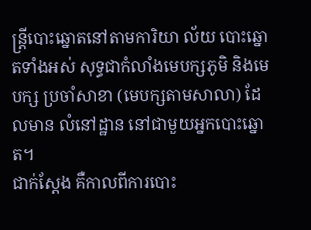ន្រ្តីបោះឆ្នោតនៅតាមការិយា ល័យ បោះឆ្នោតទាំងអស់ សុទ្ធជាកំលាំងមេបក្សភូមិ និងមេបក្ស ប្រចាំសាខា (មេបក្សតាមសាលា) ដែលមាន លំនៅដ្ឋាន នៅជាមួយអ្នកបោះឆ្នោត។
ជាក់ស្តែង គឺកាលពីការបោះ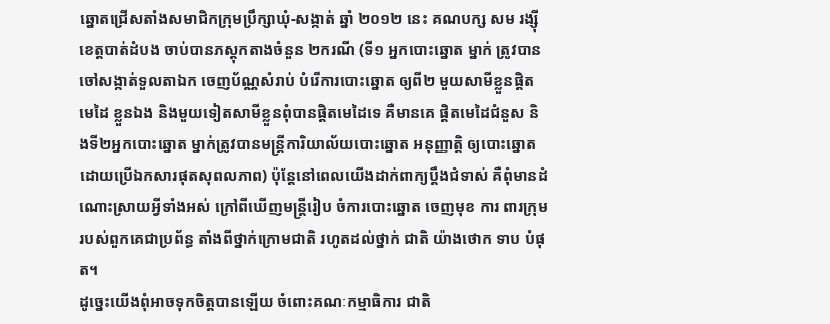ឆ្នោតជ្រើសតាំងសមាជិកក្រុមប្រឹក្សាឃុំ-សង្កាត់ ឆ្នាំ ២០១២ នេះ គណបក្ស សម រង្ស៊ីខេត្តបាត់ដំបង ចាប់បានភស្តុកតាងចំនួន ២ករណី (ទី១ អ្នកបោះឆ្នោត ម្នាក់ ត្រូវបាន ចៅសង្កាត់ទួលតាឯក ចេញប័ណ្ណសំរាប់ បំរើការបោះឆ្នោត ឲ្យពី២ មួយសាមីខ្លួនផ្តិតមេដៃ ខ្លួនឯង និងមួយទៀតសាមីខ្លួនពុំបានផ្តិតមេដៃទេ គឺមានគេ ផ្តិតមេដៃជំនួស និងទី២អ្នកបោះឆ្នោត ម្នាក់ត្រូវបានមន្រ្តីការិយាល័យបោះឆ្នោត អនុញ្ញាត្តិ ឲ្យបោះឆ្នោតដោយប្រើឯកសារផុតសុពលភាព) ប៉ុន្តែនៅពេលយើងដាក់ពាក្យប្តឹងជំទាស់ គឺពុំមានដំណោះស្រាយអ្វីទាំងអស់ ក្រៅពីឃើញមន្រ្តីរៀប ចំការបោះឆ្នោត ចេញមុខ ការ ពារក្រុមរបស់ពួកគេជាប្រព័ន្ធ តាំងពីថ្នាក់ក្រោមជាតិ រហូតដល់ថ្នាក់ ជាតិ យ៉ាងថោក ទាប បំផុត។
ដូច្នេះយើងពុំអាចទុកចិត្តបានឡើយ ចំពោះគណៈកម្មាធិការ ជាតិ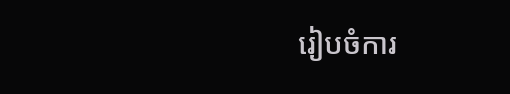រៀបចំការ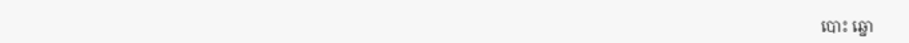បោះ ឆ្នោ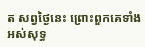ត សព្វថ្ងៃនេះ ព្រោះពួកគេទាំងអស់សុទ្ធ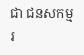ជា ជនសកម្មរ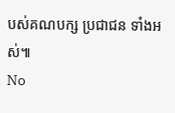បស់គណបក្ស ប្រជាជន ទាំងអស់៕
No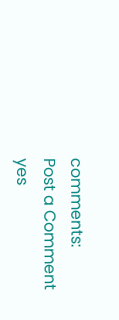comments:
Post a Comment
yes